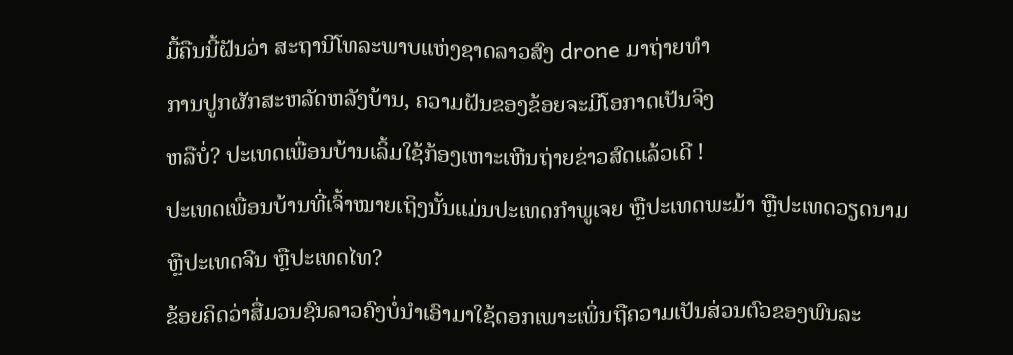ມື້ຄືນນີ້ຝັນວ່າ ສະຖານີໂທລະພາບແຫ່ງຊາດລາວສົງ drone ມາຖ່າຍທໍາ
ການປູກຜັກສະຫລັດຫລັງບ້ານ, ຄວາມຝັນຂອງຂ້ອຍຈະມີໂອກາດເປັນຈິງ
ຫລືບໍ່? ປະເທດເພື່ອນບ້ານເລິ້ມໃຊ້ກ້ອງເຫາະເຫີນຖ່າຍຂ່າວສົດແລ້ວເດີ !
ປະເທດເພື່ອນບ້ານທີ່ເຈົ້າໝາຍເຖິງນັ້ນແມ່ນປະເທດກໍາພູເຈຍ ຫຼືປະເທດພະມ້າ ຫຼືປະເທດວຽດນາມ
ຫຼືປະເທດຈີນ ຫຼືປະເທດໄທ?
ຂ້ອຍຄິດວ່າສື່ມວນຊົນລາວຄົງບໍ່ນໍາເອົາມາໃຊ້ດອກເພາະເພິ່ນຖືຄວາມເປັນສ່ວນຕົວຂອງພົນລະ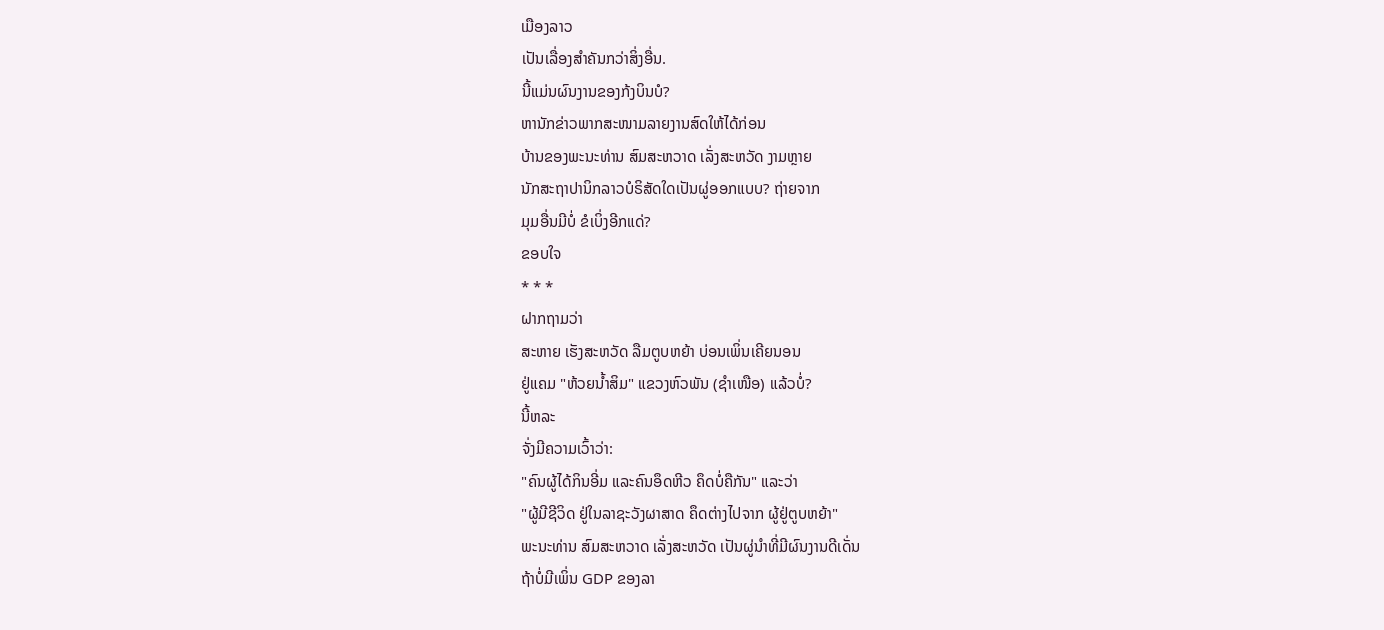ເມືອງລາວ
ເປັນເລື່ອງສໍາຄັນກວ່າສິ່ງອື່ນ.
ນີ້ແມ່ນຜົນງານຂອງກ້ງບິນບໍ?
ຫານັກຂ່າວພາກສະໜາມລາຍງານສົດໃຫ້ໄດ້ກ່ອນ
ບ້ານຂອງພະນະທ່ານ ສົມສະຫວາດ ເລັ່ງສະຫວັດ ງາມຫຼາຍ
ນັກສະຖາປານິກລາວບໍຣິສັດໃດເປັນຜູ່ອອກແບບ? ຖ່າຍຈາກ
ມຸມອື່ນມີບໍ່ ຂໍເບິ່ງອີກແດ່?
ຂອບໃຈ
* * *
ຝາກຖາມວ່າ
ສະຫາຍ ເຮັງສະຫວັດ ລືມຕູບຫຍ້າ ບ່ອນເພິ່ນເຄີຍນອນ
ຢູ່ແຄມ "ຫ້ວຍນ້ຳສິມ" ແຂວງຫົວພັນ (ຊຳເໜືອ) ແລ້ວບໍ່?
ນີ້ຫລະ
ຈັ່ງມີຄວາມເວົ້າວ່າ:
"ຄົນຜູ້ໄດ້ກິນອີ່ມ ແລະຄົນອຶດຫີວ ຄຶດບໍ່ຄືກັນ" ແລະວ່າ
"ຜູ້ມີຊີວິດ ຢູ່ໃນລາຊະວັງຜາສາດ ຄຶດຕ່າງໄປຈາກ ຜູ້ຢູ່ຕູບຫຍ້າ"
ພະນະທ່ານ ສົມສະຫວາດ ເລັ່ງສະຫວັດ ເປັນຜູ່ນໍາທີ່ມີຜົນງານດີເດັ່ນ
ຖ້າບໍ່ມີເພິ່ນ GDP ຂອງລາ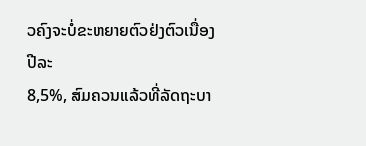ວຄົງຈະບໍ່ຂະຫຍາຍຕົວຢ່ງຕົວເນື່ອງປີລະ
8,5%, ສົມຄວນແລ້ວທີ່ລັດຖະບາ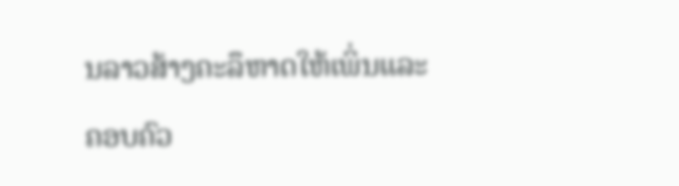ນລາວສ້າງຄະລຶຫາດໃຫ້ເພິ່ນແລະ
ຄອບຄົວ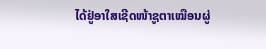ໄດ້ຢູ່ອາໃສເຊີດໜ້າຊູຕາເໝືອນຜູ່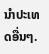ນໍາປະເທດອື່ນໆ.